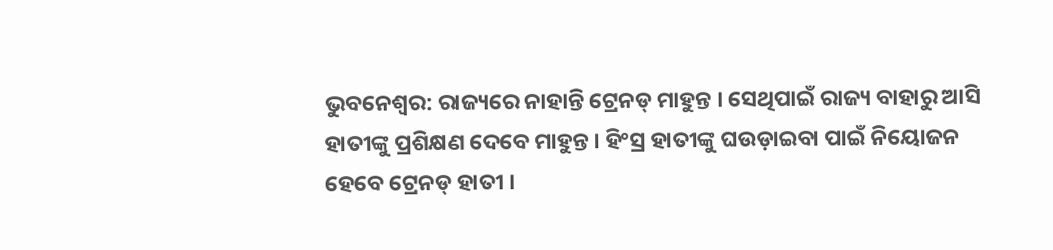ଭୁବନେଶ୍ବର: ରାଜ୍ୟରେ ନାହାନ୍ତି ଟ୍ରେନଡ୍ ମାହୁନ୍ତ । ସେଥିପାଇଁ ରାଜ୍ୟ ବାହାରୁ ଆସି ହାତୀଙ୍କୁ ପ୍ରଶିକ୍ଷଣ ଦେବେ ମାହୁନ୍ତ । ହିଂସ୍ର ହାତୀଙ୍କୁ ଘଉଡ଼ାଇବା ପାଇଁ ନିୟୋଜନ ହେବେ ଟ୍ରେନଡ୍ ହାତୀ ।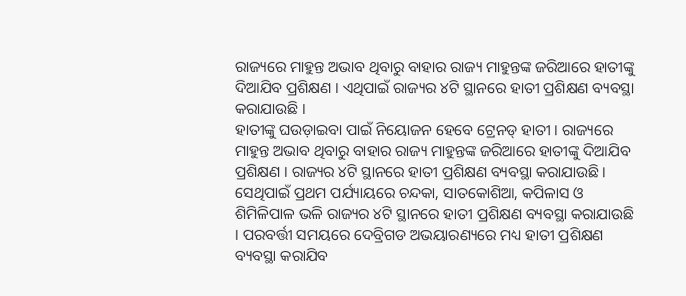ରାଜ୍ୟରେ ମାହୁନ୍ତ ଅଭାବ ଥିବାରୁ ବାହାର ରାଜ୍ୟ ମାହୁନ୍ତଙ୍କ ଜରିଆରେ ହାତୀଙ୍କୁ ଦିଆଯିବ ପ୍ରଶିକ୍ଷଣ । ଏଥିପାଇଁ ରାଜ୍ୟର ୪ଟି ସ୍ଥାନରେ ହାତୀ ପ୍ରଶିକ୍ଷଣ ବ୍ୟବସ୍ଥା କରାଯାଉଛି ।
ହାତୀଙ୍କୁ ଘଉଡ଼ାଇବା ପାଇଁ ନିୟୋଜନ ହେବେ ଟ୍ରେନଡ୍ ହାତୀ । ରାଜ୍ୟରେ ମାହୁନ୍ତ ଅଭାବ ଥିବାରୁ ବାହାର ରାଜ୍ୟ ମାହୁନ୍ତଙ୍କ ଜରିଆରେ ହାତୀଙ୍କୁ ଦିଆଯିବ ପ୍ରଶିକ୍ଷଣ । ରାଜ୍ୟର ୪ଟି ସ୍ଥାନରେ ହାତୀ ପ୍ରଶିକ୍ଷଣ ବ୍ୟବସ୍ଥା କରାଯାଉଛି । ସେଥିପାଇଁ ପ୍ରଥମ ପର୍ଯ୍ୟାୟରେ ଚନ୍ଦକା, ସାତକୋଶିଆ, କପିଳାସ ଓ ଶିମିଳିପାଳ ଭଳି ରାଜ୍ୟର ୪ଟି ସ୍ଥାନରେ ହାତୀ ପ୍ରଶିକ୍ଷଣ ବ୍ୟବସ୍ଥା କରାଯାଉଛି । ପରବର୍ତ୍ତୀ ସମୟରେ ଦେବ୍ରିଗଡ ଅଭୟାରଣ୍ୟରେ ମଧ୍ୟ ହାତୀ ପ୍ରଶିକ୍ଷଣ ବ୍ୟବସ୍ଥା କରାଯିବ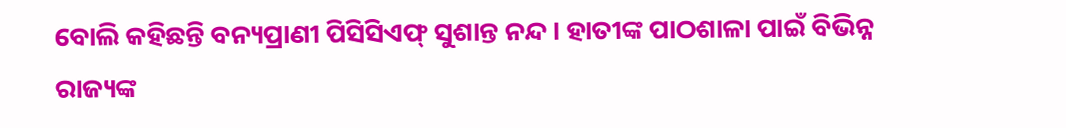ବୋଲି କହିଛନ୍ତି ବନ୍ୟପ୍ରାଣୀ ପିସିସିଏଫ୍ ସୁଶାନ୍ତ ନନ୍ଦ । ହାତୀଙ୍କ ପାଠଶାଳା ପାଇଁ ବିଭିନ୍ନ ରାଜ୍ୟଙ୍କ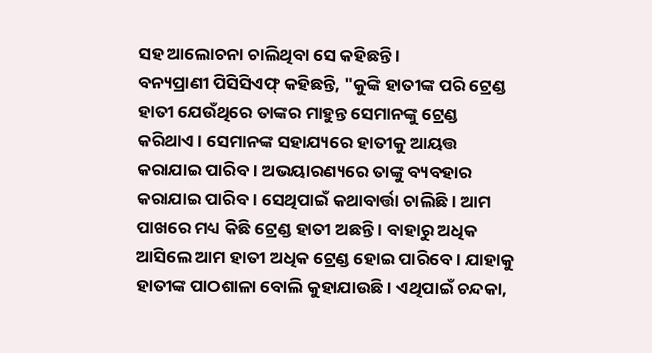ସହ ଆଲୋଚନା ଚାଲିଥିବା ସେ କହିଛନ୍ତି ।
ବନ୍ୟପ୍ରାଣୀ ପିସିସିଏଫ୍ କହିଛନ୍ତି, "କୁଙ୍କି ହାତୀଙ୍କ ପରି ଟ୍ରେଣ୍ଡ ହାତୀ ଯେଉଁଥିରେ ତାଙ୍କର ମାହୁନ୍ତ ସେମାନଙ୍କୁ ଟ୍ରେଣ୍ଡ କରିଥାଏ । ସେମାନଙ୍କ ସହାଯ୍ୟରେ ହାତୀକୁ ଆୟତ୍ତ କରାଯାଇ ପାରିବ । ଅଭୟାରଣ୍ୟରେ ତାଙ୍କୁ ବ୍ୟବହାର କରାଯାଇ ପାରିବ । ସେଥିପାଇଁ କଥାବାର୍ତ୍ତା ଚାଲିଛି । ଆମ ପାଖରେ ମଧ୍ୟ କିଛି ଟ୍ରେଣ୍ଡ ହାତୀ ଅଛନ୍ତି । ବାହାରୁ ଅଧିକ ଆସିଲେ ଆମ ହାତୀ ଅଧିକ ଟ୍ରେଣ୍ଡ ହୋଇ ପାରିବେ । ଯାହାକୁ ହାତୀଙ୍କ ପାଠଶାଳା ବୋଲି କୁହାଯାଉଛି । ଏଥିପାଇଁ ଚନ୍ଦକା,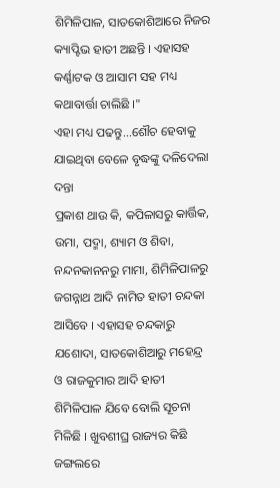ଶିମିଳିପାଳ, ସାତକୋଶିଆରେ ନିଜର କ୍ୟାପ୍ଟିଭ ହାତୀ ଅଛନ୍ତି । ଏହାସହ କର୍ଣ୍ଣାଟକ ଓ ଆସାମ ସହ ମଧ୍ୟ କଥାବାର୍ତ୍ତା ଚାଲିଛି ।"
ଏହା ମଧ୍ୟ ପଢନ୍ତୁ...ଶୌଚ ହେବାକୁ ଯାଇଥିବା ବେଳେ ବୃଦ୍ଧଙ୍କୁ ଦଳିଦେଲା ଦନ୍ତା
ପ୍ରକାଶ ଥାଉ କି, କପିଳାସରୁ କାର୍ତ୍ତିକ, ଉମା, ପଦ୍ମା, ଶ୍ୟାମ ଓ ଶିବା, ନନ୍ଦନକାନନରୁ ମାମା, ଶିମିଳିପାଳରୁ ଜଗନ୍ନାଥ ଆଦି ନାମିତ ହାତୀ ଚନ୍ଦକା ଆସିବେ । ଏହାସହ ଚନ୍ଦକାରୁ ଯଶୋଦା, ସାତକୋଶିଆରୁ ମହେନ୍ଦ୍ର ଓ ରାଜକୁମାର ଆଦି ହାତୀ ଶିମିଳିପାଳ ଯିବେ ବୋଲି ସୂଚନା ମିଳିଛି । ଖୁବଶୀଘ୍ର ରାଜ୍ୟର କିଛି ଜଙ୍ଗଲରେ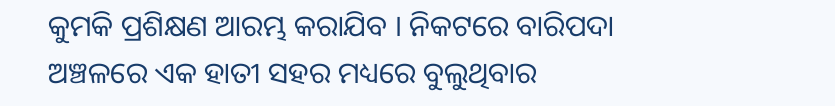କୁମକି ପ୍ରଶିକ୍ଷଣ ଆରମ୍ଭ କରାଯିବ । ନିକଟରେ ବାରିପଦା ଅଞ୍ଚଳରେ ଏକ ହାତୀ ସହର ମଧ୍ୟରେ ବୁଲୁଥିବାର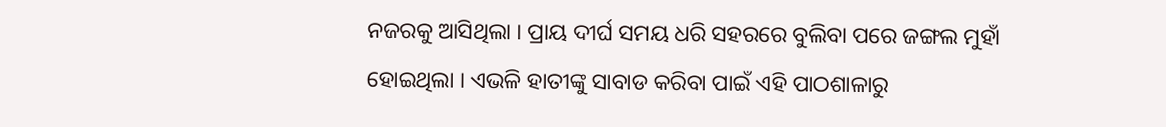ନଜରକୁ ଆସିଥିଲା । ପ୍ରାୟ ଦୀର୍ଘ ସମୟ ଧରି ସହରରେ ବୁଲିବା ପରେ ଜଙ୍ଗଲ ମୁହାଁ ହୋଇଥିଲା । ଏଭଳି ହାତୀଙ୍କୁ ସାବାଡ କରିବା ପାଇଁ ଏହି ପାଠଶାଳାରୁ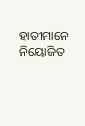ହାତୀମାନେ ନିୟୋଜିତ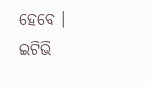ହେବେ ।
ଇଟିଭି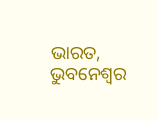ଭାରତ, ଭୁବନେଶ୍ବର